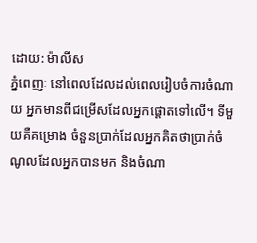ដោយ: ម៉ាលីស
ភ្នំពេញៈ នៅពេលដែលដល់ពេលរៀបចំការចំណាយ អ្នកមានពីជម្រើសដែលអ្នកផ្ដោតទៅលើ។ ទីមួយគឺគម្រោង ចំនួនប្រាក់ដែលអ្នកគិតថាប្រាក់ចំណូលដែលអ្នកបានមក និងចំណា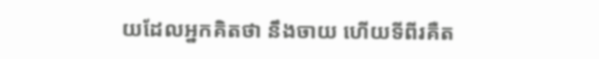យដែលអ្នកគិតថា នឹងចាយ ហើយទីពីរគឺត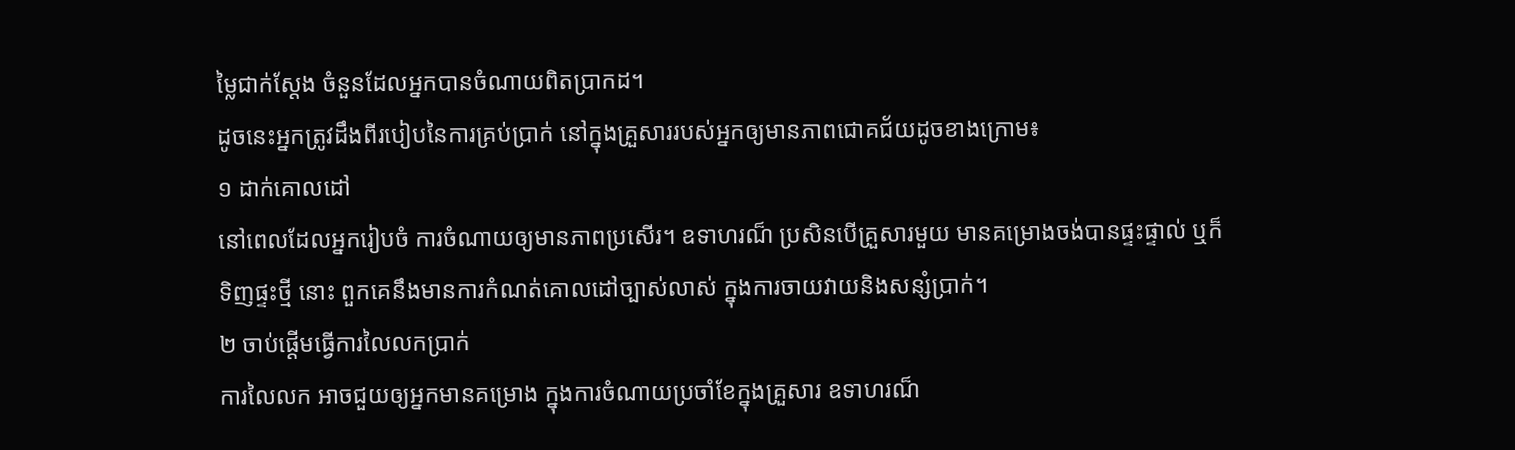ម្លៃជាក់ស្ដែង ចំនួនដែលអ្នកបានចំណាយពិតប្រាកដ។
ដូចនេះអ្នកត្រូវដឹងពីរបៀបនៃការគ្រប់ប្រាក់ នៅក្នុងគ្រួសាររបស់អ្នកឲ្យមានភាពជោគជ័យដូចខាងក្រោម៖
១ ដាក់គោលដៅ
នៅពេលដែលអ្នករៀបចំ ការចំណាយឲ្យមានភាពប្រសើរ។ ឧទាហរណ៏ ប្រសិនបើគ្រួសារមួយ មានគម្រោងចង់បានផ្ទះផ្ទាល់ ឬក៏ទិញផ្ទះថ្មី នោះ ពួកគេនឹងមានការកំណត់គោលដៅច្បាស់លាស់ ក្នុងការចាយវាយនិងសន្សំប្រាក់។
២ ចាប់ផ្ដើមធ្វើការលៃលកប្រាក់
ការលៃលក អាចជួយឲ្យអ្នកមានគម្រោង ក្នុងការចំណាយប្រចាំខែក្នុងគ្រួសារ ឧទាហរណ៏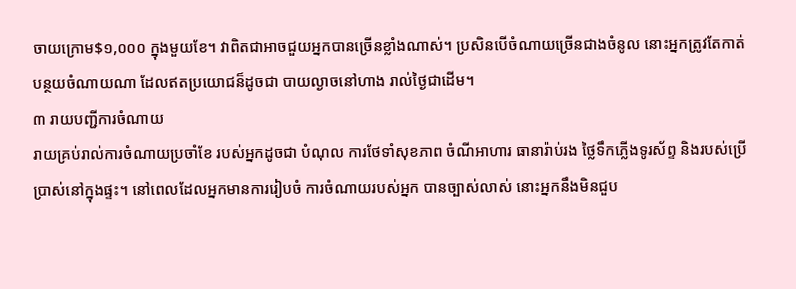ចាយក្រោម$១,០០០ ក្នុងមួយខែ។ វាពិតជាអាចជួយអ្នកបានច្រើនខ្លាំងណាស់។ ប្រសិនបើចំណាយច្រើនជាងចំនូល នោះអ្នកត្រូវតែកាត់បន្ថយចំណាយណា ដែលឥតប្រយោជន៏ដូចជា បាយល្ងាចនៅហាង រាល់ថ្ងៃជាដើម។
៣ រាយបញ្ជីការចំណាយ
រាយគ្រប់រាល់ការចំណាយប្រចាំខែ របស់អ្នកដូចជា បំណុល ការថែទាំសុខភាព ចំណីអាហារ ធានារ៉ាប់រង ថ្លៃទឹកភ្លើងទូរស័ព្ទ និងរបស់ប្រើប្រាស់នៅក្នុងផ្ទះ។ នៅពេលដែលអ្នកមានការរៀបចំ ការចំណាយរបស់អ្នក បានច្បាស់លាស់ នោះអ្នកនឹងមិនជួប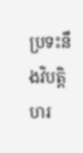ប្រទះនឹងវិបត្តិហរ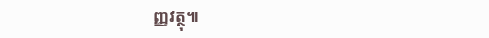ញ្ញវត្ថុ៕